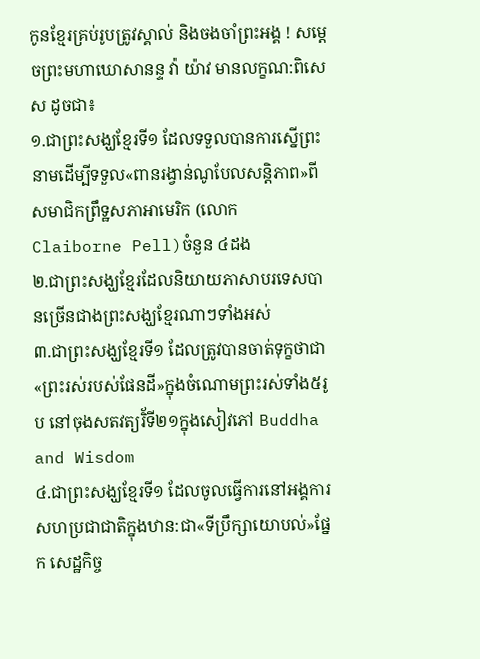កូនខ្មែរគ្រប់រូបត្រូវស្គាល់ និងចងចាំព្រះអង្គ ! សម្ដេចព្រះមហាឃោសានន្ទ វ៉ា យ៉ាវ មានលក្ខណ:ពិសេស ដូចជា៖
១.ជាព្រះសង្ឃខ្មែរទី១ ដែលទទួលបានការស្នើព្រះនាមដើម្បីទទួល«ពានរង្វាន់ណូបែលសន្តិភាព»ពីសមាជិកព្រឹទ្ឋសភាអាមេរិក (លោក Claiborne Pell)ចំនួន ៤ដង
២.ជាព្រះសង្ឃខ្មែរដែលនិយាយភាសាបរទេសបានច្រើនជាងព្រះសង្ឃខ្មែរណាៗទាំងអស់
៣.ជាព្រះសង្ឃខ្មែរទី១ ដែលត្រូវបានចាត់ទុក្ខថាជា«ព្រះរស់របស់ផែនដី»ក្នុងចំណោមព្រះរស់ទាំង៥រូប នៅចុងសតវត្យរិ័ទី២១ក្នុងសៀវភៅ Buddha and Wisdom
៤.ជាព្រះសង្ឃខ្មែរទី១ ដែលចូលធ្វើការនៅអង្គការសហប្រជាជាតិក្នុងឋាន:ជា«ទីប្រឹក្សាយោបល់»ផ្នែក សេដ្ឋកិច្ច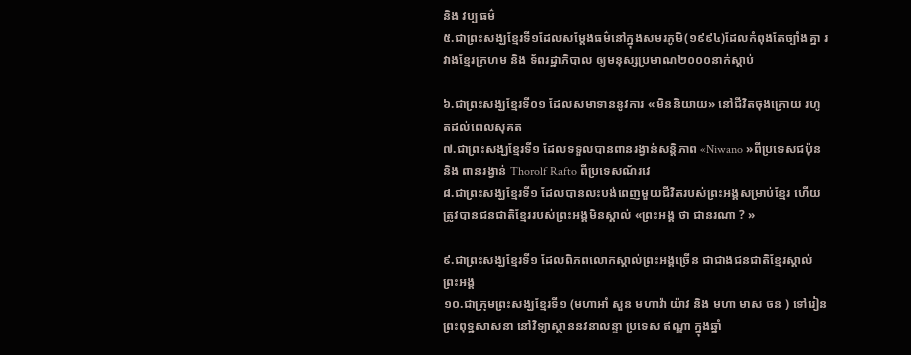និង វប្បធម៌
៥.ជាព្រះសង្ឃខ្មែរទី១ដែលសម្ដែងធម៌នៅក្នុងសមរភូមិ(១៩៩៤)ដែលកំពុងតែច្បាំងគ្នា រវាងខ្មែរក្រហម និង ទ័ពរដ្ឋាភិបាល ឲ្យមនុស្សប្រមាណ២០០០នាក់ស្ដាប់

៦.ជាព្រះសង្ឃខ្មែរទី០១ ដែលសមាទាននូវការ «មិននិយាយ» នៅជីវិតចុងក្រោយ រហូតដល់ពេលសុគត
៧.ជាព្រះសង្ឃខ្មែរទី១ ដែលទទួលបានពានរង្វាន់សន្តិភាព «Niwano »ពីប្រទេសជប៉ុន និង ពានរង្វាន់ Thorolf Rafto ពីប្រទេសណ័រវេ
៨.ជាព្រះសង្ឃខ្មែរទី១ ដែលបានលះបង់ពេញមួយជីវិតរបស់ព្រះអង្គសម្រាប់ខ្មែរ ហើយត្រូវបានជនជាតិខ្មែររបស់ព្រះអង្គមិនស្គាល់ «ព្រះអង្គ ថា ជានរណា ? »

៩.ជាព្រះសង្ឃខ្មែរទី១ ដែលពិភពលោកស្គាល់ព្រះអង្គច្រើន ជាជាងជនជាតិខ្មែរស្គាល់ព្រះអង្គ
១០.ជាក្រុមព្រះសង្ឃខ្មែរទី១ (មហាអាំ សួន មហាវ៉ា យ៉ាវ និង មហា មាស ចន ) ទៅរៀនព្រះពុទ្ឋសាសនា នៅវិទ្យាស្ថាននវនាលន្ទា ប្រទេស ឥណ្ឌា ក្នុងឆ្នាំ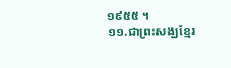១៩៥៥ ។
១១.ជាព្រះសង្ឃខ្មែរ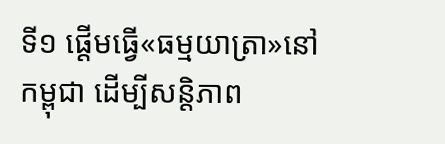ទី១ ផ្ដើមធ្វើ«ធម្មយាត្រា»នៅកម្ពុជា ដើម្បីសន្តិភាព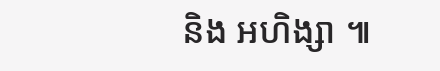និង អហិង្សា ៕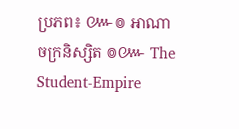ប្រភព៖ ៚៙ អាណាចក្រនិស្សិត ៙៚ The Student-Empire